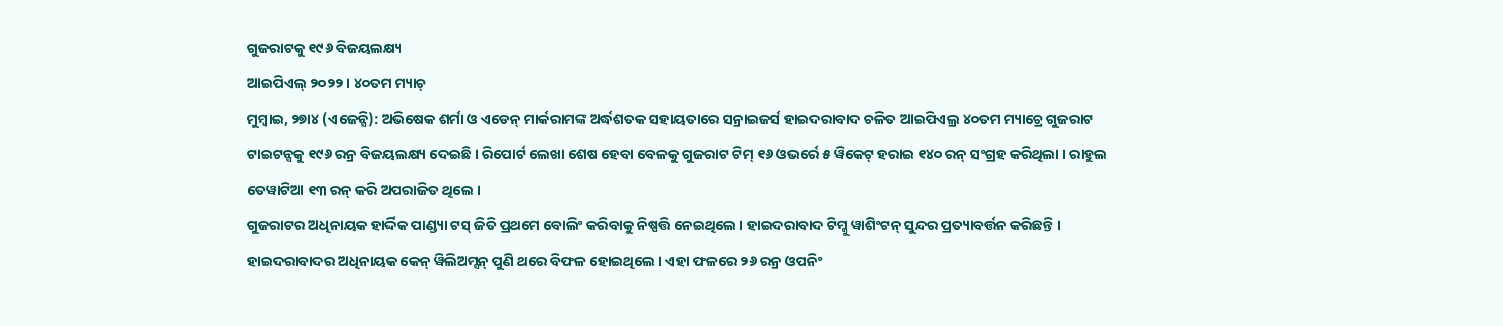ଗୁଜରାଟକୁ ୧୯୬ ବିଜୟଲକ୍ଷ୍ୟ
ଆଇପିଏଲ୍ ୨୦୨୨ । ୪୦ତମ ମ୍ୟାଚ୍
ମୁମ୍ବାଇ, ୨୭ା୪ (ଏଜେନ୍ସି): ଅଭିଷେକ ଶର୍ମା ଓ ଏଡେନ୍ ମାର୍କରାମଙ୍କ ଅର୍ଦ୍ଧଶତକ ସହାୟତାରେ ସନ୍ରାଇଜର୍ସ ହାଇଦରାବାଦ ଚଳିତ ଆଇପିଏଲ୍ର ୪୦ତମ ମ୍ୟାଚ୍ରେ ଗୁଜରାଟ ଟାଇଟନ୍ସକୁ ୧୯୬ ରନ୍ର ବିଜୟଲକ୍ଷ୍ୟ ଦେଇଛି । ରିପୋର୍ଟ ଲେଖା ଶେଷ ହେବା ବେଳକୁ ଗୁଜରାଟ ଟିମ୍ ୧୬ ଓଭର୍ରେ ୫ ୱିକେଟ୍ ହରାଇ ୧୪୦ ରନ୍ ସଂଗ୍ରହ କରିଥିଲା । ରାହୁଲ ତେୱାଟିଆ ୧୩ ରନ୍ କରି ଅପରାଜିତ ଥିଲେ ।
ଗୁଜରାଟର ଅଧିନାୟକ ହାର୍ଦ୍ଦିକ ପାଣ୍ଡ୍ୟା ଟସ୍ ଜିତି ପ୍ରଥମେ ବୋଲିଂ କରିବାକୁ ନିଷ୍ପତ୍ତି ନେଇଥିଲେ । ହାଇଦରାବାଦ ଟିମ୍କୁ ୱାଶିଂଟନ୍ ସୁନ୍ଦର ପ୍ରତ୍ୟାବର୍ତ୍ତନ କରିଛନ୍ତି ।
ହାଇଦରାବାଦର ଅଧିନାୟକ କେନ୍ ୱିଲିଅମ୍ସନ୍ ପୁଣି ଥରେ ବିଫଳ ହୋଇଥିଲେ । ଏହା ଫଳରେ ୨୬ ରନ୍ର ଓପନିଂ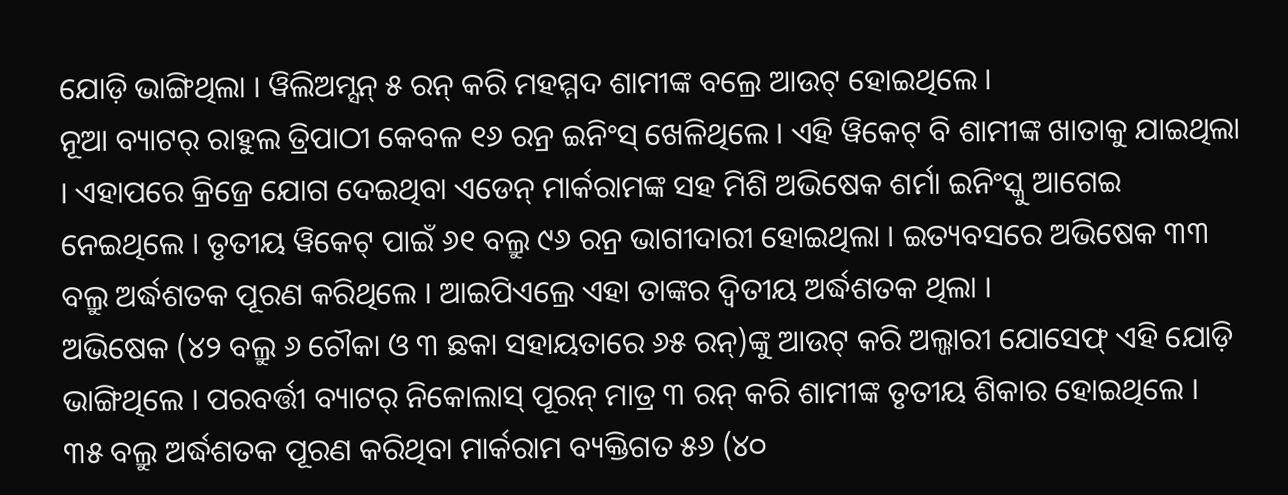ଯୋଡ଼ି ଭାଙ୍ଗିଥିଲା । ୱିଲିଅମ୍ସନ୍ ୫ ରନ୍ କରି ମହମ୍ମଦ ଶାମୀଙ୍କ ବଲ୍ରେ ଆଉଟ୍ ହୋଇଥିଲେ ।
ନୂଆ ବ୍ୟାଟର୍ ରାହୁଲ ତ୍ରିପାଠୀ କେବଳ ୧୬ ରନ୍ର ଇନିଂସ୍ ଖେଳିଥିଲେ । ଏହି ୱିକେଟ୍ ବି ଶାମୀଙ୍କ ଖାତାକୁ ଯାଇଥିଲା । ଏହାପରେ କ୍ରିଜ୍ରେ ଯୋଗ ଦେଇଥିବା ଏଡେନ୍ ମାର୍କରାମଙ୍କ ସହ ମିଶି ଅଭିଷେକ ଶର୍ମା ଇନିଂସ୍କୁ ଆଗେଇ ନେଇଥିଲେ । ତୃତୀୟ ୱିକେଟ୍ ପାଇଁ ୬୧ ବଲ୍ରୁ ୯୬ ରନ୍ର ଭାଗୀଦାରୀ ହୋଇଥିଲା । ଇତ୍ୟବସରେ ଅଭିଷେକ ୩୩ ବଲ୍ରୁ ଅର୍ଦ୍ଧଶତକ ପୂରଣ କରିଥିଲେ । ଆଇପିଏଲ୍ରେ ଏହା ତାଙ୍କର ଦ୍ୱିତୀୟ ଅର୍ଦ୍ଧଶତକ ଥିଲା ।
ଅଭିଷେକ (୪୨ ବଲ୍ରୁ ୬ ଚୌକା ଓ ୩ ଛକା ସହାୟତାରେ ୬୫ ରନ୍)ଙ୍କୁ ଆଉଟ୍ କରି ଅଲ୍ଜାରୀ ଯୋସେଫ୍ ଏହି ଯୋଡ଼ି ଭାଙ୍ଗିଥିଲେ । ପରବର୍ତ୍ତୀ ବ୍ୟାଟର୍ ନିକୋଲାସ୍ ପୂରନ୍ ମାତ୍ର ୩ ରନ୍ କରି ଶାମୀଙ୍କ ତୃତୀୟ ଶିକାର ହୋଇଥିଲେ । ୩୫ ବଲ୍ରୁ ଅର୍ଦ୍ଧଶତକ ପୂରଣ କରିଥିବା ମାର୍କରାମ ବ୍ୟକ୍ତିଗତ ୫୬ (୪୦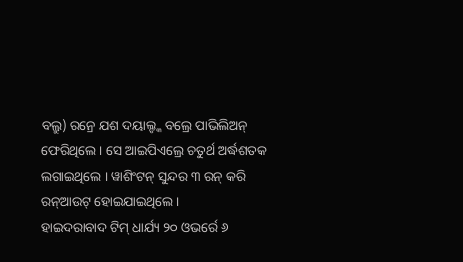ବଲ୍ରୁ) ରନ୍ରେ ଯଶ ଦୟାଲ୍ଙ୍କ ବଲ୍ରେ ପାଭିଲିଅନ୍ ଫେରିଥିଲେ । ସେ ଆଇପିଏଲ୍ରେ ଚତୁର୍ଥ ଅର୍ଦ୍ଧଶତକ ଲଗାଇଥିଲେ । ୱାଶିଂଟନ୍ ସୁନ୍ଦର ୩ ରନ୍ କରି ରନ୍ଆଉଟ୍ ହୋଇଯାଇଥିଲେ ।
ହାଇଦରାବାଦ ଟିମ୍ ଧାର୍ଯ୍ୟ ୨୦ ଓଭର୍ରେ ୬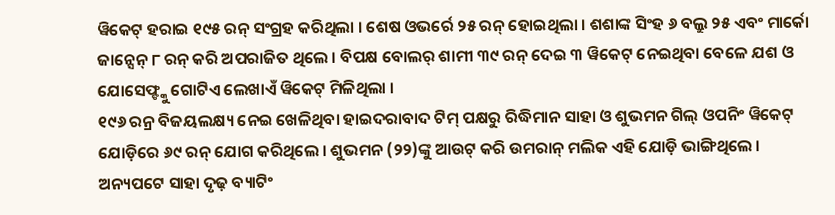ୱିକେଟ୍ ହରାଇ ୧୯୫ ରନ୍ ସଂଗ୍ରହ କରିଥିଲା । ଶେଷ ଓଭର୍ରେ ୨୫ ରନ୍ ହୋଇଥିଲା । ଶଶାଙ୍କ ସିଂହ ୬ ବଲ୍ରୁ ୨୫ ଏବଂ ମାର୍କୋ ଜାନ୍ସେନ୍ ୮ ରନ୍ କରି ଅପରାଜିତ ଥିଲେ । ବିପକ୍ଷ ବୋଲର୍ ଶାମୀ ୩୯ ରନ୍ ଦେଇ ୩ ୱିକେଟ୍ ନେଇଥିବା ବେଳେ ଯଶ ଓ ଯୋସେଫ୍ଙ୍କୁ ଗୋଟିଏ ଲେଖାଏଁ ୱିକେଟ୍ ମିଳିଥିଲା ।
୧୯୬ ରନ୍ର ବିଜୟଲକ୍ଷ୍ୟ ନେଇ ଖେଳିଥିବା ହାଇଦରାବାଦ ଟିମ୍ ପକ୍ଷରୁ ରିଦ୍ଧିମାନ ସାହା ଓ ଶୁଭମନ ଗିଲ୍ ଓପନିଂ ୱିକେଟ୍ ଯୋଡ଼ିରେ ୬୯ ରନ୍ ଯୋଗ କରିଥିଲେ । ଶୁଭମନ (୨୨)ଙ୍କୁ ଆଉଟ୍ କରି ଉମରାନ୍ ମଲିକ ଏହି ଯୋଡ଼ି ଭାଙ୍ଗିଥିଲେ । ଅନ୍ୟପଟେ ସାହା ଦୃଢ଼ ବ୍ୟାଟିଂ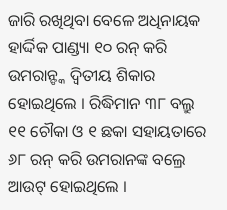ଜାରି ରଖିଥିବା ବେଳେ ଅଧିନାୟକ ହାର୍ଦ୍ଦିକ ପାଣ୍ଡ୍ୟା ୧୦ ରନ୍ କରି ଉମରାନ୍ଙ୍କ ଦ୍ୱିତୀୟ ଶିକାର ହୋଇଥିଲେ । ରିଦ୍ଧିମାନ ୩୮ ବଲ୍ରୁ ୧୧ ଚୌକା ଓ ୧ ଛକା ସହାୟତାରେ ୬୮ ରନ୍ କରି ଉମରାନଙ୍କ ବଲ୍ରେ ଆଉଟ୍ ହୋଇଥିଲେ ।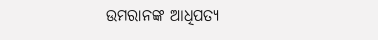ଉମରାନଙ୍କ ଆଧିପତ୍ୟ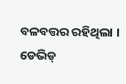ବଳବତ୍ତର ରହିଥିଲା । ଡେଭିଡ୍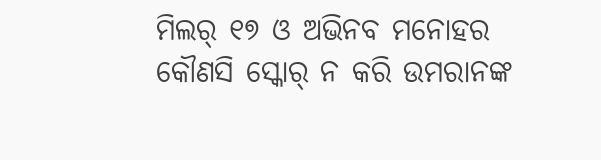ମିଲର୍ ୧୭ ଓ ଅଭିନବ ମନୋହର କୌଣସି ସ୍କୋର୍ ନ କରି ଉମରାନଙ୍କ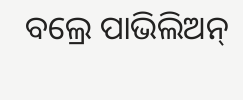ବଲ୍ରେ ପାଭିଲିଅନ୍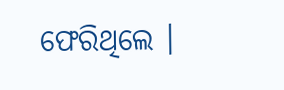ଫେରିଥିଲେ ।